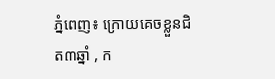ភ្នំពេញ៖ ក្រោយគេចខ្លួនជិត៣ឆ្នាំ , ក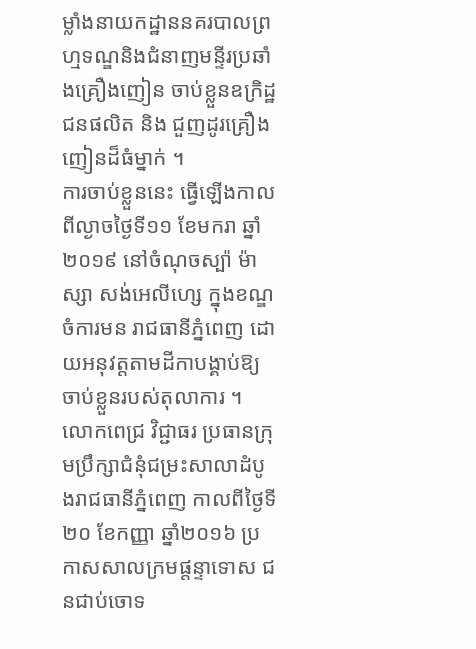ម្លាំងនាយកដ្ឋាននគរបាលព្រហ្មទណ្ឌនិងជំនាញមន្ទីរប្រឆាំងគ្រឿងញៀន ចាប់ខ្លួនឧក្រិដ្ឋជនផលិត និង ជួញដូរគ្រឿងញៀនដ៏ធំម្នាក់ ។
ការចាប់ខ្លួននេះ ធ្វើឡើងកាលពីល្ងាចថ្ងៃទី១១ ខែមករា ឆ្នាំ២០១៩ នៅចំណុចស្ប៉ា ម៉ាស្សា សង់អេលីហ្សេ ក្នុងខណ្ឌចំការមន រាជធានីភ្នំពេញ ដោយអនុវត្តតាមដីកាបង្គាប់ឱ្យចាប់ខ្លួនរបស់តុលាការ ។
លោកពេជ្រ វិជ្ជាធរ ប្រធានក្រុមប្រឹក្សាជំនុំជម្រះសាលាដំបូងរាជធានីភ្នំពេញ កាលពីថ្ងៃទី២០ ខែកញ្ញា ឆ្នាំ២០១៦ ប្រកាសសាលក្រមផ្តន្ទាទោស ជនជាប់ចោទ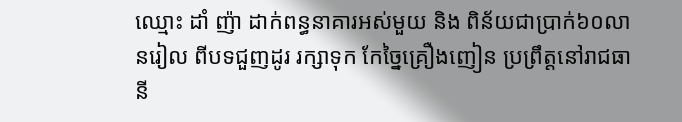ឈ្មោះ ដាំ ញ៉ា ដាក់ពន្ធនាគារអស់មួយ និង ពិន័យជាប្រាក់៦០លានរៀល ពីបទជួញដូរ រក្សាទុក កែច្នៃគ្រឿងញៀន ប្រព្រឹត្តនៅរាជធានី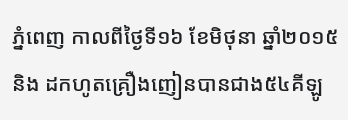ភ្នំពេញ កាលពីថ្ងៃទី១៦ ខែមិថុនា ឆ្នាំ២០១៥ និង ដកហូតគ្រឿងញៀនបានជាង៥៤គីឡូ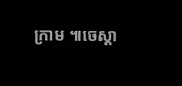ក្រាម ៕ចេស្តា